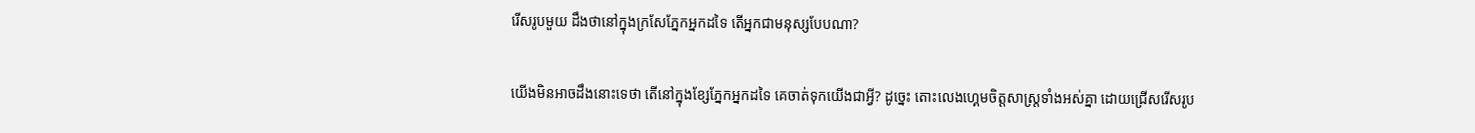រើសរូបមួយ ដឹងថានៅក្នុងក្រសែភ្នែកអ្នកដទៃ តើអ្នកជាមនុស្សបែបណា?

យើងមិនអាចដឹងនោះទេថា តើនៅក្នុងខ្សែភ្នែកអ្នកដទៃ គេចាត់ទុកយើងជាអ្វី? ដូច្នេះ តោះលេងហ្គេមចិត្តសាស្រ្តទាំងអស់គ្នា ដោយជ្រើសរើសរូប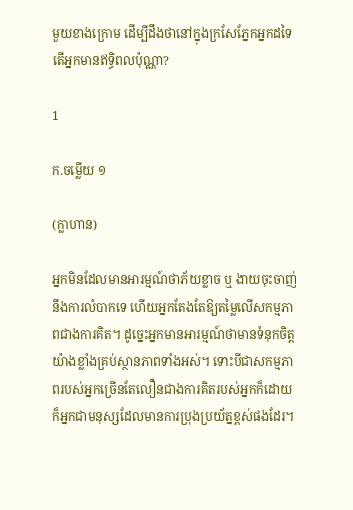មួយខាងក្រោម ដើម្បីដឹងថានៅក្នុងក្រសែភ្នែកអ្នកដទៃ តើអ្នកមានឥទ្ធិពលប៉ុណ្ណា?

1

ក.ចម្លើយ ១

(ក្លាហាន)

អ្នកមិនដែលមានអារម្មណ៍ថាភ័យខ្លាច ឬ ងាយចុះចាញ់នឹងការលំបាកទេ ហើយអ្នកតែងតែឱ្យតម្លៃលើសកម្មភាពជាងការគិត។ ដូច្នេះអ្នកមានអារម្មណ៍ថាមានទំនុកចិត្តយ៉ាងខ្លាំងគ្រប់ស្ថានភាពទាំងអស់។ ទោះបីជាសកម្មភាពរបស់អ្នកច្រើនតែលឿនជាងការគិតរបស់អ្នកក៏ដោយ ក៏អ្នកជាមនុស្សដែលមានការប្រុងប្រយ័ត្នខ្ពស់ផងដែរ។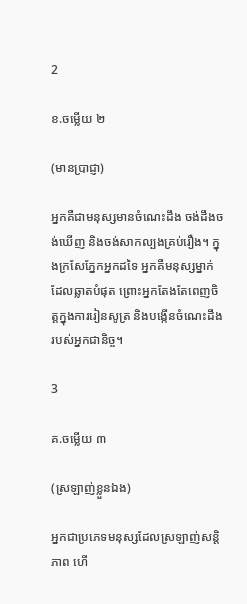2

ខ.ចម្លើយ ២

(មានប្រាជ្ញា)

អ្នកគឺជាមនុស្សមានចំណេះដឹង ចង់ដឹងចង់ឃើញ និងចង់សាកល្បងគ្រប់រឿង។ ក្នុងក្រសែភ្នែកអ្នកដទៃ អ្នកគឺមនុស្សម្នាក់ដែលឆ្លាតបំផុត ព្រោះអ្នកតែងតែពេញចិត្តក្នុងការរៀនសូត្រ និងបង្កើនចំណេះដឹងរបស់អ្នកជានិច្ច។

3

គ.ចម្លើយ ៣

(ស្រឡាញ់ខ្លួនឯង)

អ្នកជាប្រភេទមនុស្សដែលស្រឡាញ់សន្តិភាព ហើ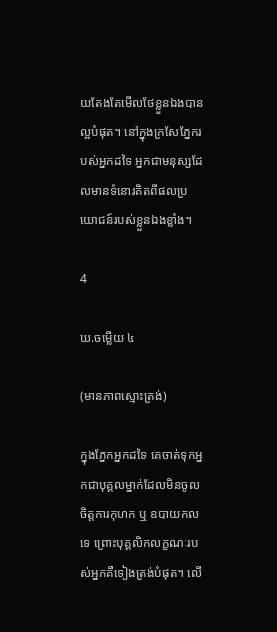យតែងតែមើលថែខ្លួនឯងបានល្អបំផុត។ នៅក្នុងក្រសែភ្នែករបស់អ្នកដទៃ អ្នកជាមនុស្សដែលមានទំនោរគិតពីផលប្រយោជន៍របស់ខ្លួនឯងខ្លាំង។

4

ឃ.ចម្លើយ ៤

(មានភាពស្មោះត្រង់)

ក្នុងភ្នែកអ្នកដទៃ គេចាត់ទុកអ្នកជាបុគ្គលម្នាក់ដែលមិនចូលចិត្តការកុហក ឬ ឧបាយកលទេ ព្រោះបុគ្គលិកលក្ខណៈរបស់អ្នកគឺទៀងត្រង់បំផុត។ លើ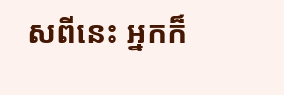សពីនេះ អ្នកក៏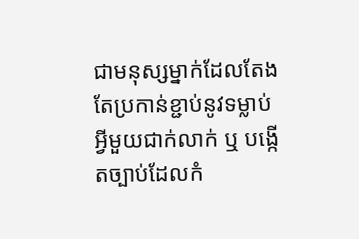ជាមនុស្សម្នាក់ដែលតែងតែប្រកាន់ខ្ជាប់នូវទម្លាប់អ្វីមួយជាក់លាក់ ឬ បង្កើតច្បាប់ដែលកំ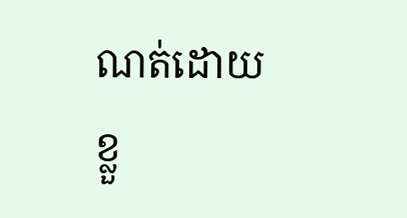ណត់ដោយខ្លួ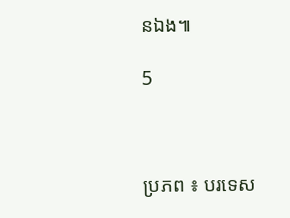នឯង៕

5



ប្រភព ៖ បរទេស